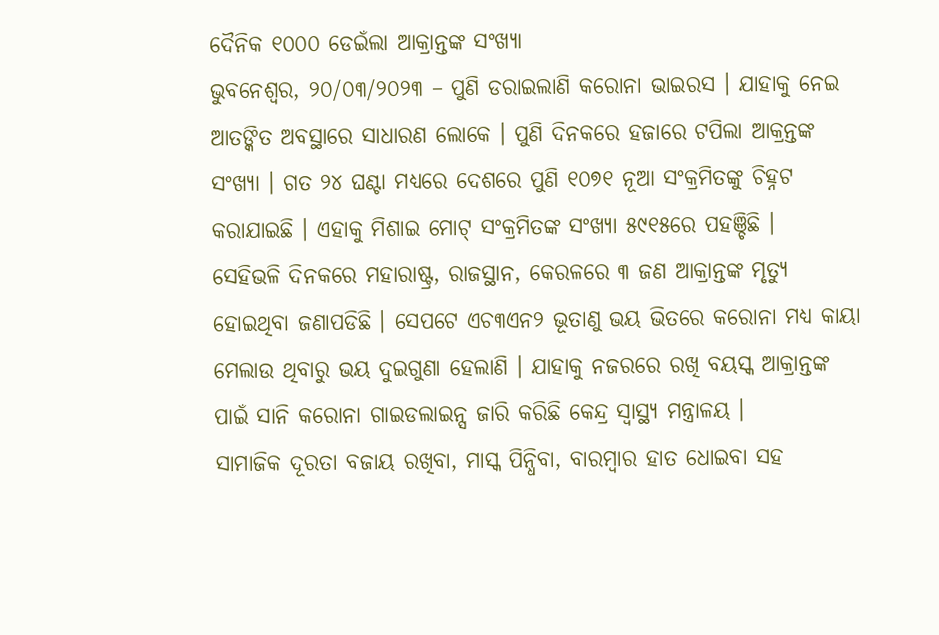ଦୈନିକ ୧୦୦୦ ଡେଇଁଲା ଆକ୍ରାନ୍ତଙ୍କ ସଂଖ୍ୟା
ଭୁବନେଶ୍ୱର, ୨୦/୦୩/୨୦୨୩ – ପୁଣି ଡରାଇଲାଣି କରୋନା ଭାଇରସ । ଯାହାକୁ ନେଇ ଆତଙ୍କିତ ଅବସ୍ଥାରେ ସାଧାରଣ ଲୋକେ । ପୁଣି ଦିନକରେ ହଜାରେ ଟପିଲା ଆକ୍ରନ୍ତଙ୍କ ସଂଖ୍ୟା । ଗତ ୨୪ ଘଣ୍ଟା ମଧ୍ୟରେ ଦେଶରେ ପୁଣି ୧୦୭୧ ନୂଆ ସଂକ୍ରମିତଙ୍କୁ ଚିହ୍ନଟ କରାଯାଇଛି । ଏହାକୁ ମିଶାଇ ମୋଟ୍ ସଂକ୍ରମିତଙ୍କ ସଂଖ୍ୟା ୫୯୧୫ରେ ପହଞ୍ଚିଛି ।
ସେହିଭଳି ଦିନକରେ ମହାରାଷ୍ଟ୍ର, ରାଜସ୍ଥାନ, କେରଳରେ ୩ ଜଣ ଆକ୍ରାନ୍ତଙ୍କ ମୃତ୍ୟୁ ହୋଇଥିବା ଜଣାପଡିଛି । ସେପଟେ ଏଚ୩ଏନ୨ ଭୂତାଣୁ ଭୟ ଭିତରେ କରୋନା ମଧ୍ୟ କାୟା ମେଲାଉ ଥିବାରୁ ଭୟ ଦୁଇଗୁଣା ହେଲାଣି । ଯାହାକୁ ନଜରରେ ରଖି ବୟସ୍କ ଆକ୍ରାନ୍ତଙ୍କ ପାଇଁ ସାନି କରୋନା ଗାଇଡଲାଇନ୍ସ ଜାରି କରିଛି କେନ୍ଦ୍ର ସ୍ୱାସ୍ଥ୍ୟ ମନ୍ତ୍ରାଳୟ ।
ସାମାଜିକ ଦୂରତା ବଜାୟ ରଖିବା, ମାସ୍କ ପିନ୍ଧିବା, ବାରମ୍ବାର ହାତ ଧୋଇବା ସହ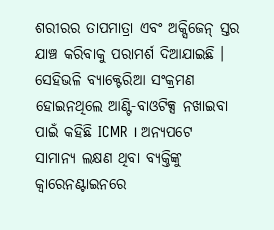ଶରୀରର ତାପମାତ୍ରା ଏବଂ ଅକ୍ସିଜେନ୍ ସ୍ତର ଯାଞ୍ଚ କରିବାକୁ ପରାମର୍ଶ ଦିଆଯାଇଛି । ସେହିଭଳି ବ୍ୟାକ୍ଟେରିଆ ସଂକ୍ରମଣ ହୋଇନଥିଲେ ଆଣ୍ଟି-ବାଓଟିକ୍ସ ନଖାଇବା ପାଇଁ କହିଛି ICMR । ଅନ୍ୟପଟେ ସାମାନ୍ୟ ଲକ୍ଷଣ ଥିବା ବ୍ୟକ୍ତିଙ୍କୁ କ୍ୱାରେନଣ୍ଟାଇନରେ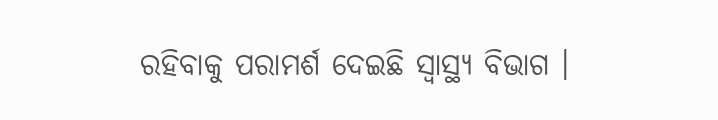ରହିବାକୁ ପରାମର୍ଶ ଦେଇଛି ସ୍ୱାସ୍ଥ୍ୟ ବିଭାଗ ।